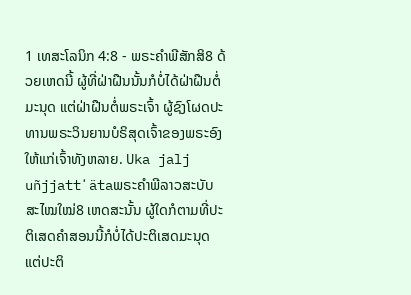1 ເທສະໂລນິກ 4:8 - ພຣະຄຳພີສັກສິ8 ດ້ວຍເຫດນີ້ ຜູ້ທີ່ຝ່າຝືນນັ້ນກໍບໍ່ໄດ້ຝ່າຝືນຕໍ່ມະນຸດ ແຕ່ຝ່າຝືນຕໍ່ພຣະເຈົ້າ ຜູ້ຊົງໂຜດປະທານພຣະວິນຍານບໍຣິສຸດເຈົ້າຂອງພຣະອົງໃຫ້ແກ່ເຈົ້າທັງຫລາຍ. Uka jalj uñjjattʼätaພຣະຄຳພີລາວສະບັບສະໄໝໃໝ່8 ເຫດສະນັ້ນ ຜູ້ໃດກໍຕາມທີ່ປະຕິເສດຄຳສອນນີ້ກໍບໍ່ໄດ້ປະຕິເສດມະນຸດແຕ່ປະຕິ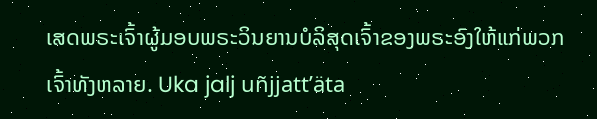ເສດພຣະເຈົ້າຜູ້ມອບພຣະວິນຍານບໍລິສຸດເຈົ້າຂອງພຣະອົງໃຫ້ແກ່ພວກເຈົ້າທັງຫລາຍ. Uka jalj uñjjattʼäta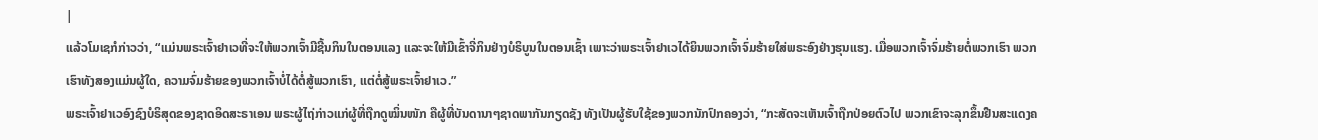|
ແລ້ວໂມເຊກໍກ່າວວ່າ, “ແມ່ນພຣະເຈົ້າຢາເວທີ່ຈະໃຫ້ພວກເຈົ້າມີຊີ້ນກິນໃນຕອນແລງ ແລະຈະໃຫ້ມີເຂົ້າຈີ່ກິນຢ່າງບໍຣິບູນໃນຕອນເຊົ້າ ເພາະວ່າພຣະເຈົ້າຢາເວໄດ້ຍິນພວກເຈົ້າຈົ່ມຮ້າຍໃສ່ພຣະອົງຢ່າງຮຸນແຮງ. ເມື່ອພວກເຈົ້າຈົ່ມຮ້າຍຕໍ່ພວກເຮົາ ພວກເຮົາທັງສອງແມ່ນຜູ້ໃດ, ຄວາມຈົ່ມຮ້າຍຂອງພວກເຈົ້າບໍ່ໄດ້ຕໍ່ສູ້ພວກເຮົາ, ແຕ່ຕໍ່ສູ້ພຣະເຈົ້າຢາເວ.”
ພຣະເຈົ້າຢາເວອົງຊົງບໍຣິສຸດຂອງຊາດອິດສະຣາເອນ ພຣະຜູ້ໄຖ່ກ່າວແກ່ຜູ້ທີ່ຖືກດູໝິ່ນໜັກ ຄືຜູ້ທີ່ບັນດານາໆຊາດພາກັນກຽດຊັງ ທັງເປັນຜູ້ຮັບໃຊ້ຂອງພວກນັກປົກຄອງວ່າ, “ກະສັດຈະເຫັນເຈົ້າຖືກປ່ອຍຕົວໄປ ພວກເຂົາຈະລຸກຂຶ້ນຢືນສະແດງຄ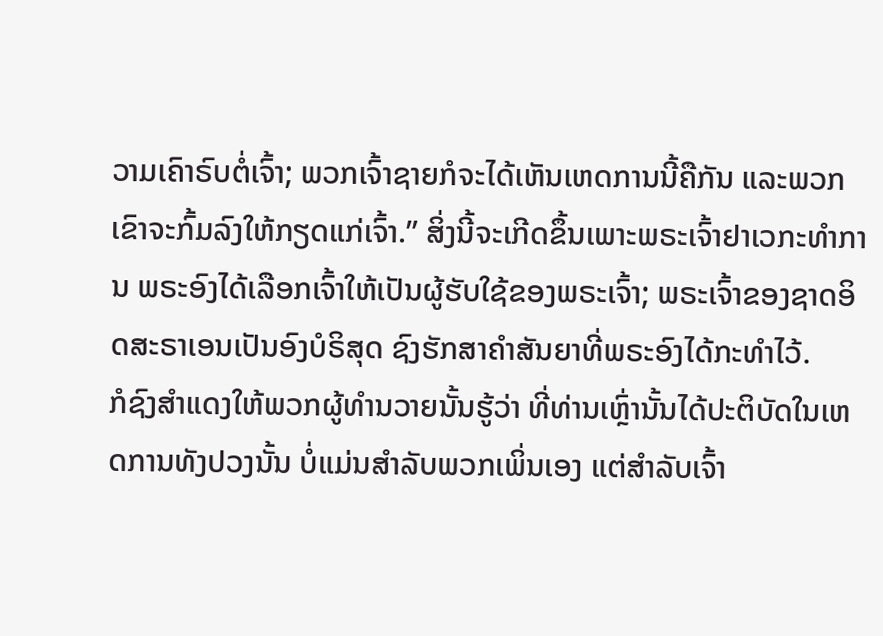ວາມເຄົາຣົບຕໍ່ເຈົ້າ; ພວກເຈົ້າຊາຍກໍຈະໄດ້ເຫັນເຫດການນີ້ຄືກັນ ແລະພວກເຂົາຈະກົ້ມລົງໃຫ້ກຽດແກ່ເຈົ້າ.” ສິ່ງນີ້ຈະເກີດຂຶ້ນເພາະພຣະເຈົ້າຢາເວກະທຳການ ພຣະອົງໄດ້ເລືອກເຈົ້າໃຫ້ເປັນຜູ້ຮັບໃຊ້ຂອງພຣະເຈົ້າ; ພຣະເຈົ້າຂອງຊາດອິດສະຣາເອນເປັນອົງບໍຣິສຸດ ຊົງຮັກສາຄຳສັນຍາທີ່ພຣະອົງໄດ້ກະທຳໄວ້.
ກໍຊົງສຳແດງໃຫ້ພວກຜູ້ທຳນວາຍນັ້ນຮູ້ວ່າ ທີ່ທ່ານເຫຼົ່ານັ້ນໄດ້ປະຕິບັດໃນເຫດການທັງປວງນັ້ນ ບໍ່ແມ່ນສຳລັບພວກເພິ່ນເອງ ແຕ່ສຳລັບເຈົ້າ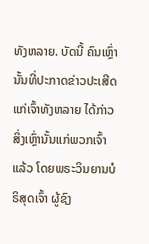ທັງຫລາຍ. ບັດນີ້ ຄົນເຫຼົ່ານັ້ນທີ່ປະກາດຂ່າວປະເສີດແກ່ເຈົ້າທັງຫລາຍ ໄດ້ກ່າວສິ່ງເຫຼົ່ານັ້ນແກ່ພວກເຈົ້າແລ້ວ ໂດຍພຣະວິນຍານບໍຣິສຸດເຈົ້າ ຜູ້ຊົງ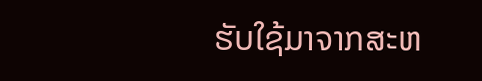ຮັບໃຊ້ມາຈາກສະຫ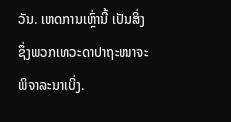ວັນ. ເຫດການເຫຼົ່ານີ້ ເປັນສິ່ງຊຶ່ງພວກເທວະດາປາຖະໜາຈະພິຈາລະນາເບິ່ງ.